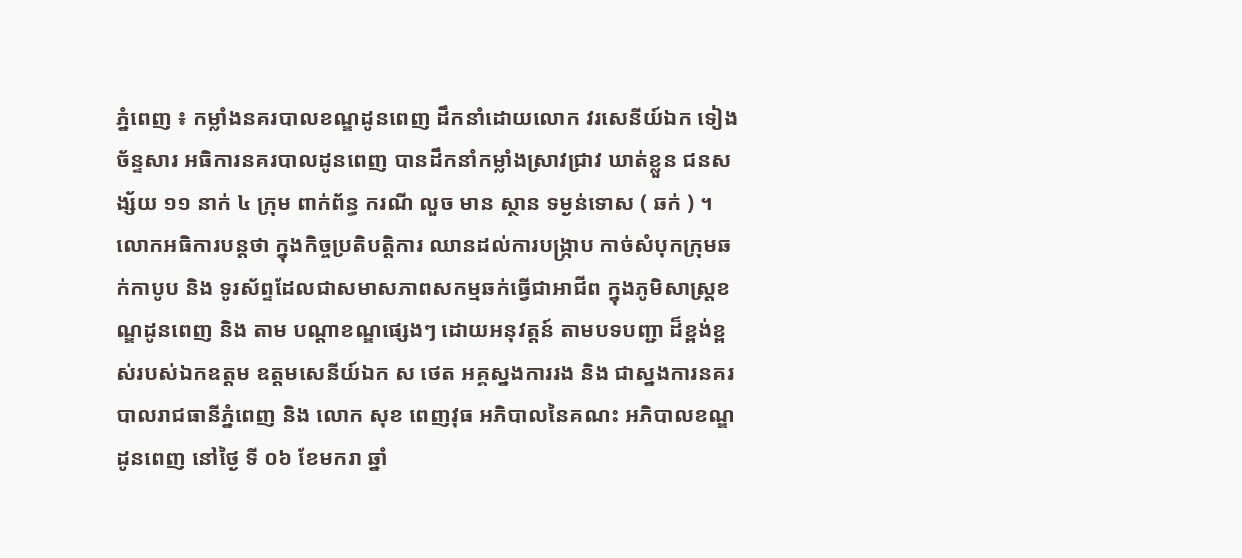ភ្នំពេញ ៖ កម្លាំងនគរបាលខណ្ឌដូនពេញ ដឹកនាំដោយលោក វរសេនីយ៍ឯក ទៀង ច័ន្ទសារ អធិការនគរបាលដូនពេញ បានដឹកនាំកម្លាំងស្រាវជ្រាវ ឃាត់ខ្លួន ជនសង្ស័យ ១១ នាក់ ៤ ក្រុម ពាក់ព័ន្ធ ករណី លួច មាន ស្ថាន ទម្ងន់ទោស ( ឆក់ ) ។
លោកអធិការបន្តថា ក្នុងកិច្ចប្រតិបត្តិការ ឈានដល់ការបង្ក្រាប កាច់សំបុកក្រុមឆក់កាបូប និង ទូរស័ព្ទដែលជាសមាសភាពសកម្មឆក់ធ្វើជាអាជីព ក្នុងភូមិសាស្ត្រខណ្ឌដូនពេញ និង តាម បណ្តាខណ្ឌផ្សេងៗ ដោយអនុវត្តន៍ តាមបទបញ្ជា ដ៏ខ្ពង់ខ្ពស់របស់ឯកឧត្តម ឧត្តមសេនីយ៍ឯក ស ថេត អគ្គស្នងការរង និង ជាស្នងការនគរបាលរាជធានីភ្នំពេញ និង លោក សុខ ពេញវុធ អភិបាលនៃគណះ អភិបាលខណ្ឌដូនពេញ នៅថ្ងៃ ទី ០៦ ខែមករា ឆ្នាំ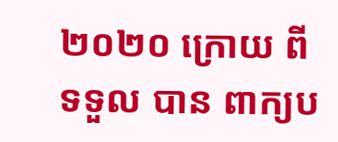២០២០ ក្រោយ ពី ទទួល បាន ពាក្យប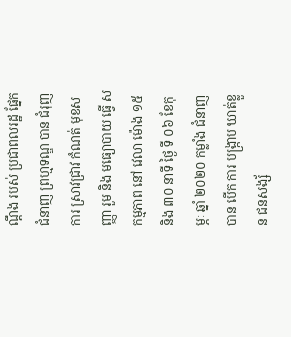ណ្តឹង របស់ ប្រជាពលរដ្ឋ ផ្នែក ជំនាញ ព្រហ្មទណ្ឌ បាន ជំរុញ ការ ស្រាវជ្រាវ កំណត់ មុខសញ្ញា រួម និង មធ្យោបាយ ធ្វើ សកម្មភាព នៅ វេលា ម៉ោង ១៥ និង ៣០ នាទី ថ្ងៃ ទី ០៦ ខែកុម្ភៈ ឆ្នាំ ២០២០ កម្លាំង ជំនាញ បាន បើក ការ បង្ក្រាប ឃាត់ខ្លួន ជនសង្ស័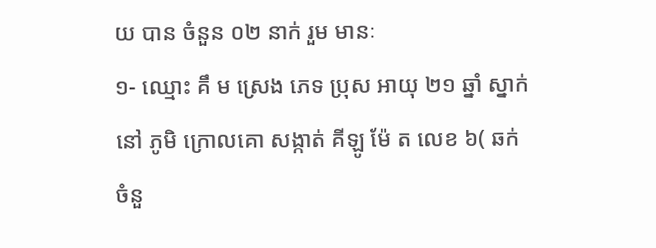យ បាន ចំនួន ០២ នាក់ រួម មានៈ
១- ឈ្មោះ គឹ ម ស្រេង ភេទ ប្រុស អាយុ ២១ ឆ្នាំ ស្នាក់ នៅ ភូមិ ក្រោលគោ សង្កាត់ គីឡូ ម៉ែ ត លេខ ៦( ឆក់ ចំនួ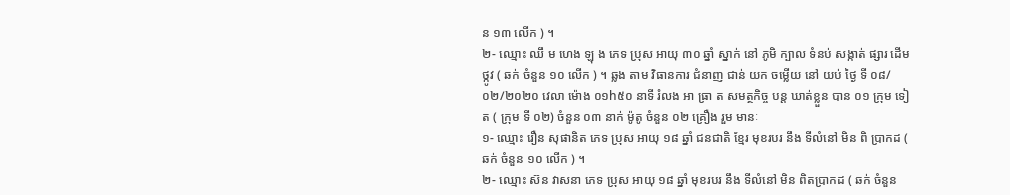ន ១៣ លើក ) ។
២- ឈ្មោះ ឈឹ ម ហេង ឡុ ង ភេទ ប្រុស អាយុ ៣០ ឆ្នាំ ស្នាក់ នៅ ភូមិ ក្បាល ទំនប់ សង្កាត់ ផ្សារ ដើម ថ្កូវ ( ឆក់ ចំនួន ១០ លើក ) ។ ឆ្លង តាម វិធានការ ជំនាញ ជាន់ យក ចម្លើយ នៅ យប់ ថ្ងៃ ទី ០៨/០២/២០២០ វេលា ម៉ោង ០១h៥០ នាទី រំលង អា ធ្រា ត សមត្ថកិច្ច បន្ត ឃាត់ខ្លួន បាន ០១ ក្រុម ទៀត ( ក្រុម ទី ០២) ចំនួន ០៣ នាក់ ម៉ូតូ ចំនួន ០២ គ្រឿង រួម មានៈ
១- ឈ្មោះ រឿន សុផានិត ភេទ ប្រុស អាយុ ១៨ ឆ្នាំ ជនជាតិ ខ្មែរ មុខរបរ នឹង ទីលំនៅ មិន ពិ ប្រាកដ ( ឆក់ ចំនួន ១០ លើក ) ។
២- ឈ្មោះ ស៊ន វាសនា ភេទ ប្រុស អាយុ ១៨ ឆ្នាំ មុខរបរ នឹង ទីលំនៅ មិន ពិតប្រាកដ ( ឆក់ ចំនួន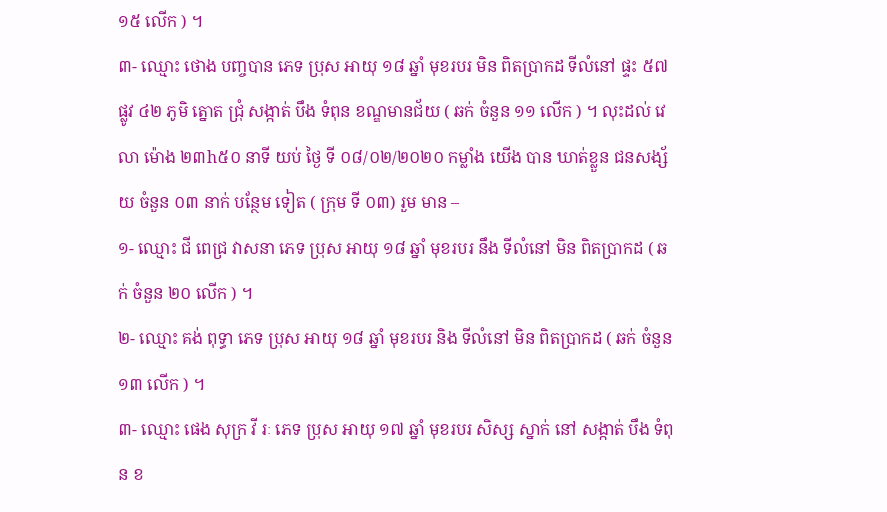១៥ លើក ) ។
៣- ឈ្មោះ ថោង បញ្ចបាន ភេទ ប្រុស អាយុ ១៨ ឆ្នាំ មុខរបរ មិន ពិតប្រាកដ ទីលំនៅ ផ្ទះ ៥៧ ផ្លូវ ៤២ ភូមិ ត្នោត ជ្រុំ សង្កាត់ បឹង ទំពុន ខណ្ឌមានជ័យ ( ឆក់ ចំនួន ១១ លើក ) ។ លុះដល់ វេលា ម៉ោង ២៣h៥០ នាទី យប់ ថ្ងៃ ទី ០៨/០២/២០២០ កម្លាំង យើង បាន ឃាត់ខ្លួន ជនសង្ស័យ ចំនួន ០៣ នាក់ បន្ថែម ទៀត ( ក្រុម ទី ០៣) រួម មាន –
១- ឈ្មោះ ជី ពេជ្រ វាសនា ភេទ ប្រុស អាយុ ១៨ ឆ្នាំ មុខរបរ នឹង ទីលំនៅ មិន ពិតប្រាកដ ( ឆក់ ចំនួន ២០ លើក ) ។
២- ឈ្មោះ គង់ ពុទ្ធា ភេទ ប្រុស អាយុ ១៨ ឆ្នាំ មុខរបរ និង ទីលំនៅ មិន ពិតប្រាកដ ( ឆក់ ចំនួន ១៣ លើក ) ។
៣- ឈ្មោះ ផេង សុក្រ វី រៈ ភេទ ប្រុស អាយុ ១៧ ឆ្នាំ មុខរបរ សិស្ស ស្នាក់ នៅ សង្កាត់ បឹង ទំពុន ខ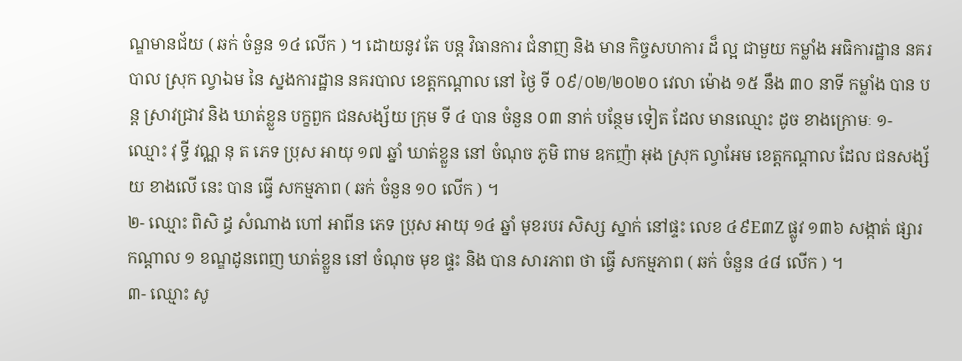ណ្ឌមានជ័យ ( ឆក់ ចំនួន ១៤ លើក ) ។ ដោយនូវ តែ បន្ត វិធានការ ជំនាញ និង មាន កិច្ចសហការ ដ៏ ល្អ ជាមួយ កម្លាំង អធិការដ្ឋាន នគរបាល ស្រុក ល្វាឯម នៃ ស្នងការដ្ឋាន នគរបាល ខេត្តកណ្តាល នៅ ថ្ងៃ ទី ០៩/០២/២០២០ វេលា ម៉ោង ១៥ នឹង ៣០ នាទី កម្លាំង បាន បន្ត ស្រាវជ្រាវ និង ឃាត់ខ្លួន បក្ខពួក ជនសង្ស័យ ក្រុម ទី ៤ បាន ចំនួន ០៣ នាក់ បន្ថែម ទៀត ដែល មានឈ្មោះ ដូច ខាងក្រោមៈ ១- ឈ្មោះ វុ ទ្ធី វណ្ណ នុ ត ភេទ ប្រុស អាយុ ១៧ ឆ្នាំ ឃាត់ខ្លួន នៅ ចំណុច ភូមិ ពាម ឧកញ៉ា អុង ស្រុក ល្វាអែម ខេត្តកណ្តាល ដែល ជនសង្ស័យ ខាងលើ នេះ បាន ធ្វើ សកម្មភាព ( ឆក់ ចំនួន ១០ លើក ) ។
២- ឈ្មោះ ពិសិ ដ្ធ សំណាង ហៅ អាពីន ភេទ ប្រុស អាយុ ១៤ ឆ្នាំ មុខរបរ សិស្ស ស្នាក់ នៅផ្ទះ លេខ ៤៩E៣Z ផ្លូវ ១៣៦ សង្កាត់ ផ្សារ កណ្តាល ១ ខណ្ឌដូនពេញ ឃាត់ខ្លួន នៅ ចំណុច មុខ ផ្ទះ និង បាន សារភាព ថា ធ្វើ សកម្មភាព ( ឆក់ ចំនួន ៤៨ លើក ) ។
៣- ឈ្មោះ សូ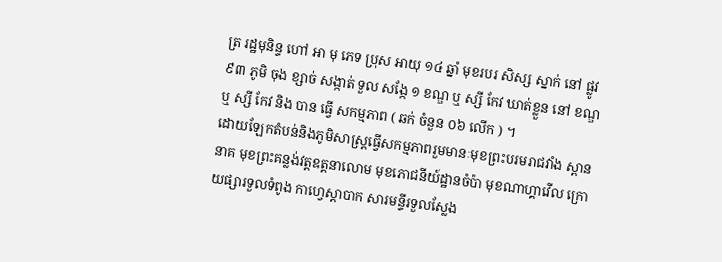ត្រ រដ្ឋមុនិន្ទ ហៅ អា មុ ភេទ ប្រុស អាយុ ១៤ ឆ្នាំ មុខរបរ សិស្ស ស្នាក់ នៅ ផ្លូវ ៩៣ ភូមិ ចុង ខ្សាច់ សង្កាត់ ទួល សង្កែ ១ ខណ្ឌ ឬ ស្សី កែវ ឃាត់ខ្លួន នៅ ខណ្ឌ ឬ ស្សី កែវ និង បាន ធ្វើ សកម្មភាព ( ឆក់ ចំនួន ០៦ លើក ) ។
ដោយឡែកតំបន់និងភូមិសាស្ត្រធ្វើសកម្មភាពរួមមានៈមុខព្រះបរមរាជវាំង ស្ពាននាគ មុខព្រះគន្លង់វត្តឧត្តនាលោម មុខភោជនីយ៍ដ្ឋានចំប៉ា មុខណាហ្គាវើល ក្រោយផ្សារទួលទំពូង កាហ្វេស្តាបាក សារមន្ទីរទួលស្លែង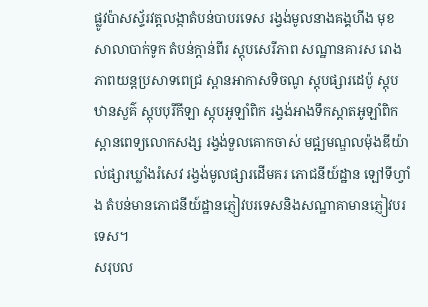ផ្លូវប៉ាសស្ទ័រវត្តលង្កាតំបន់បាបរទេស រង្វង់មូលនាងគង្គហីង មុខសាលាបាក់ទូក តំបន់ក្តាន់ពីរ ស្តុបសេរីភាព សណ្ឋានគារស រោងភាពយន្តប្រសាទពេជ្រ ស្ពានអាកាសទិចណូ ស្តុបផ្សារដេប៉ូ ស្តុបឋានសួគ៌ ស្តុបបុរីកីឡា ស្តុបអូឡាំពិក រង្វង់អាងទឹកស្តាតអូឡាំពិក ស្ពានពេទ្យលោកសង្ស រង្វង់ទួលគោកចាស់ មជ្ឍមណ្ឌលម៉ុងឌីយ៉ាល់ផ្សារឃ្លាំងរំសេវ រង្វង់មូលផ្សារដើមគរ ភោជនីយ៍ដ្ឋាន ឡៅទីហ្វាំង តំបន់មានភោជនីយ៍ដ្ឋានភ្ញៀវបរទេសនិងសណ្ឋាគាមានភ្ញៀវបរទេស។
សរុបល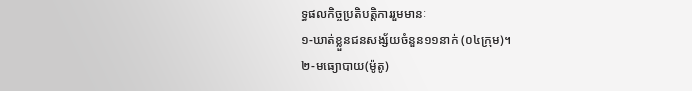ទ្ធផលកិច្ចប្រតិបត្តិការរួមមានៈ
១-ឃាត់ខ្លួនជនសង្ស័យចំនួន១១នាក់ (០៤ក្រុម)។
២-មធ្យោបាយ(ម៉ូតូ)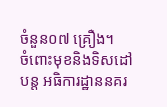ចំនួន០៧ គ្រឿង។
ចំពោះមុខនិងទិសដៅបន្ត អធិការដ្ឋាននគរ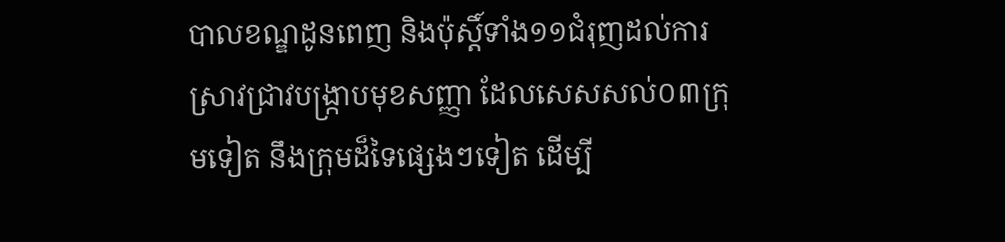បាលខណ្ឌដូនពេញ និងប៉ុស្តិ៍ទាំង១១ជំរុញដល់ការស្រាវជ្រាវបង្ក្រាបមុខសញ្ញា ដែលសេសសល់០៣ក្រុមទៀត នឹងក្រុមដ៏ទៃផ្សេងៗទៀត ដើម្បី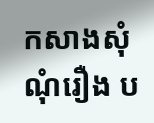កសាងសុំណុំរឿង ប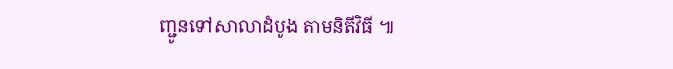ញ្ជូនទៅសាលាដំបូង តាមនិតីវិធី ៕